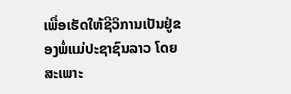ເພື່ອເຮັດໃຫ້ຊີວິການເປັນຢູ່ຂອງພໍ່ແມ່ປະຊາຊົນລາວ ໂດຍສະເພາະ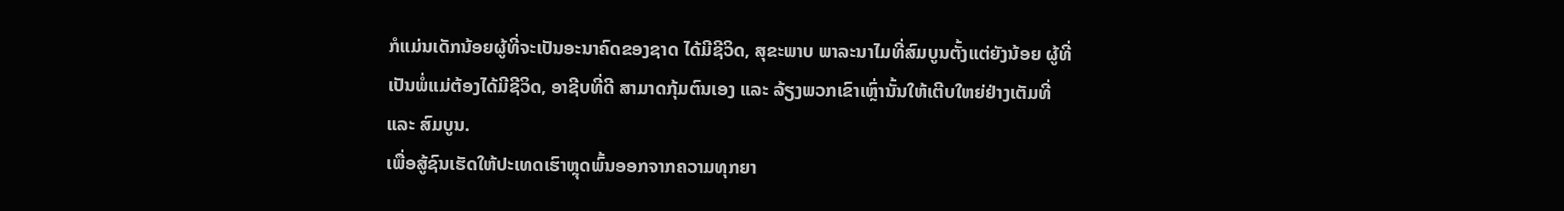ກໍແມ່ນເດັກນ້ອຍຜູ້ທີ່ຈະເປັນອະນາຄົດຂອງຊາດ ໄດ້ມີຊີວິດ, ສຸຂະພາບ ພາລະນາໄມທີ່ສົມບູນຕັ້ງແຕ່ຍັງນ້ອຍ ຜູ້ທີ່ເປັນພໍ່ແມ່ຕ້ອງໄດ້ມີຊີວິດ, ອາຊີບທີ່ດີ ສາມາດກຸ້ມຕົນເອງ ແລະ ລ້ຽງພວກເຂົາເຫຼົ່ານັ້ນໃຫ້ເຕີບໃຫຍ່ຢ່າງເຕັມທີ່ ແລະ ສົມບູນ.
ເພື່ອສູ້ຊົນເຮັດໃຫ້ປະເທດເຮົາຫຼຸດພົ້ນອອກຈາກຄວາມທຸກຍາ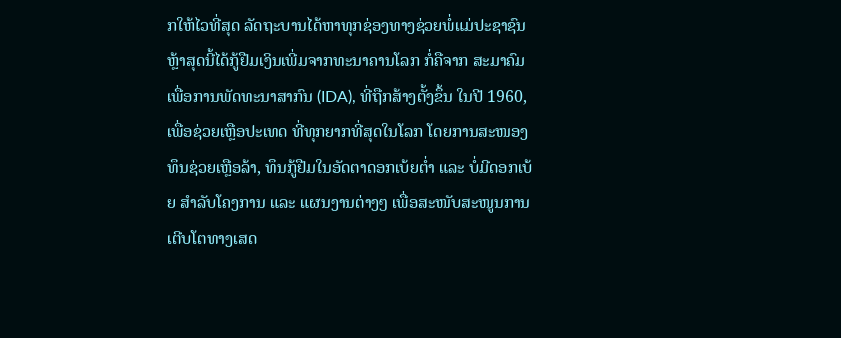ກໃຫ້ໄວທີ່ສຸດ ລັດຖະບານໄດ້ຫາທຸກຊ່ອງທາງຊ່ວຍພໍ່ແມ່ປະຊາຊົນ ຫຼ້າສຸດນີ້ໄດ້ກູ້ຢືມເງິນເພີ່ມຈາກທະນາຄານໂລກ ກໍ່ຄືຈາກ ສະມາຄົມເພື່ອການພັດທະນາສາກົນ (IDA), ທີ່ຖືກສ້າງຕັ້ງຂຶ້ນ ໃນປີ 1960, ເພື່ອຊ່ວຍເຫຼືອປະເທດ ທີ່ທຸກຍາກທີ່ສຸດໃນໂລກ ໂດຍການສະໜອງທຶນຊ່ວຍເຫຼືອລ້າ, ທຶນກູ້ຢືມໃນອັດຕາດອກເບ້ຍຕໍ່າ ແລະ ບໍ່ມີດອກເບ້ຍ ສໍາລັບໂຄງການ ແລະ ແຜນງານຕ່າງໆ ເພື່ອສະໜັບສະໜູນການເຕີບໂຕທາງເສດ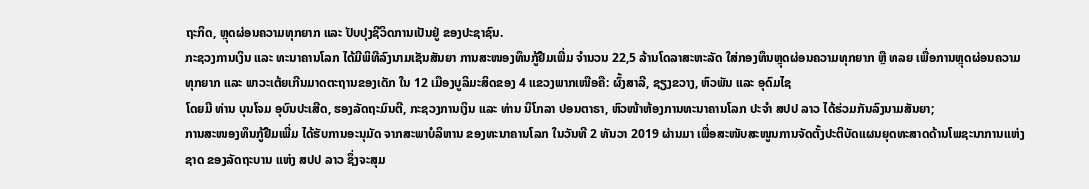ຖະກິດ, ຫຼຸດຜ່ອນຄວາມທຸກຍາກ ແລະ ປັບປຸງຊີວິດການເປັນຢູ່ ຂອງປະຊາຊົນ.
ກະຊວງການເງິນ ແລະ ທະນາຄານໂລກ ໄດ້ມີພິທີລົງນາມເຊັນສັນຍາ ການສະໜອງທຶນກູ້ຢືມເພີ່ມ ຈໍານວນ 22,5 ລ້ານໂດລາສະຫະລັດ ໃສ່ກອງທຶນຫຼຸດຜ່ອນຄວາມທຸກຍາກ ຫຼື ທລຍ ເພື່ອການຫຼຸດຜ່ອນຄວາມທຸກຍາກ ແລະ ພາວະເຕ້ຍເກີນມາດຕະຖານຂອງເດັກ ໃນ 12 ເມືອງບູລິມະສິດຂອງ 4 ແຂວງພາກເໜືອຄື: ຜົ້ງສາລີ, ຊຽງຂວາງ, ຫົວພັນ ແລະ ອຸດົມໄຊ
ໂດຍມີ ທ່ານ ບຸນໂຈມ ອຸບົນປະເສີດ, ຮອງລັດຖະມົນຕີ, ກະຊວງການເງິນ ແລະ ທ່ານ ນິໂກລາ ປອນຕາຣາ, ຫົວໜ້າຫ້ອງການທະນາຄານໂລກ ປະຈໍາ ສປປ ລາວ ໄດ້ຮ່ວມກັນລົງນາມສັນຍາ;
ການສະໜອງທຶນກູ້ຢືມເພີ່ມ ໄດ້ຮັບການອະນຸມັດ ຈາກສະພາບໍລິຫານ ຂອງທະນາຄານໂລກ ໃນວັນທີ 2 ທັນວາ 2019 ຜ່ານມາ ເພື່ອສະໜັບສະໜູນການຈັດຕັ້ງປະຕິບັດແຜນຍຸດທະສາດດ້ານໂພຊະນາການແຫ່ງຊາດ ຂອງລັດຖະບານ ແຫ່ງ ສປປ ລາວ ຊຶ່ງຈະສຸມ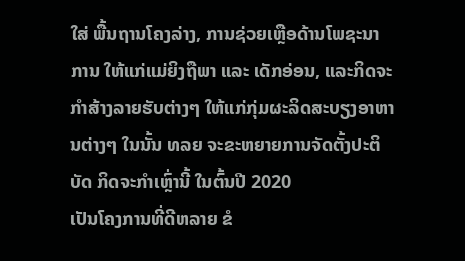ໃສ່ ພື້ນຖານໂຄງລ່າງ, ການຊ່ວຍເຫຼືອດ້ານໂພຊະນາການ ໃຫ້ແກ່ແມ່ຍິງຖືພາ ແລະ ເດັກອ່ອນ, ແລະກິດຈະກໍາສ້າງລາຍຮັບຕ່າງໆ ໃຫ້ແກ່ກຸ່ມຜະລິດສະບຽງອາຫານຕ່າງໆ ໃນນັ້ນ ທລຍ ຈະຂະຫຍາຍການຈັດຕັ້ງປະຕິບັດ ກິດຈະກໍາເຫຼົ່ານີ້ ໃນຕົ້ນປີ 2020
ເປັນໂຄງການທີ່ດີຫລາຍ ຂໍ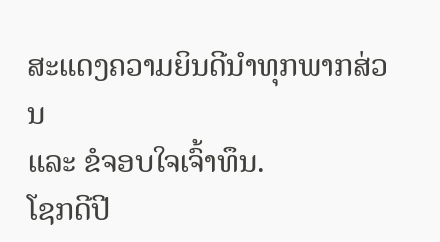ສະແດງຄວາມຍິນດີນຳທຸກພາກສ່ວນ
ແລະ ຂໍຈອບໃຈເຈົ້າທຶນ.
ໂຊກດີປີ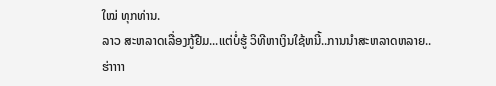ໃໝ່ ທຸກທ່ານ.
ລາວ ສະຫລາດເລື່ອງກູ້ຢືມ...ແຕ່ບໍ່ຮູ້ ວິທີຫາເງິນໃຊ້ຫນີ້..ການນຳສະຫລາດຫລາຍ..ຮ່າາາາ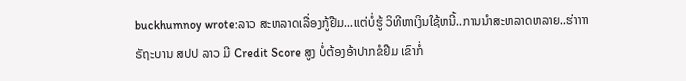buckhumnoy wrote:ລາວ ສະຫລາດເລື່ອງກູ້ຢືມ...ແຕ່ບໍ່ຮູ້ ວິທີຫາເງິນໃຊ້ຫນີ້..ການນຳສະຫລາດຫລາຍ..ຮ່າາາາ
ຣັຖະບານ ສປປ ລາວ ມີ Credit Score ສູງ ບໍ່ຕ້ອງອ້າປາກຂໍຢືມ ເຂົາກໍ່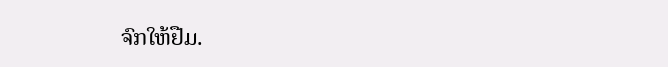ຈົກໃຫ້ຢືມ.